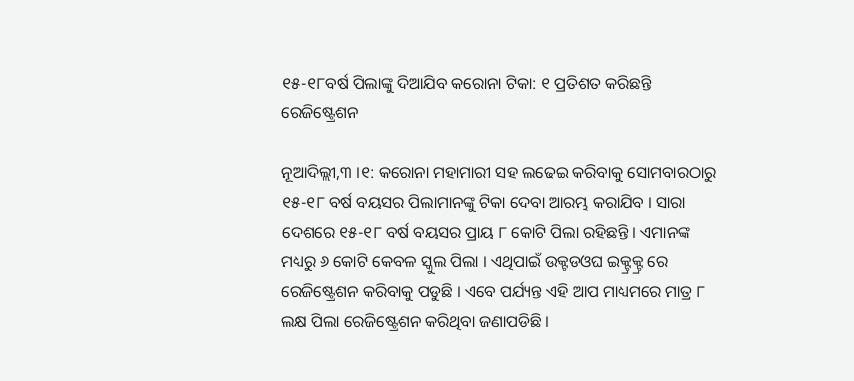୧୫-୧୮ବର୍ଷ ପିଲାଙ୍କୁ ଦିଆଯିବ କରୋନା ଟିକା: ୧ ପ୍ରତିଶତ କରିଛନ୍ତି ରେଜିଷ୍ଟ୍ରେଶନ

ନୂଆଦିଲ୍ଲୀ,୩ ।୧: କରୋନା ମହାମାରୀ ସହ ଲଢେଇ କରିବାକୁ ସୋମବାରଠାରୁ ୧୫-୧୮ ବର୍ଷ ବୟସର ପିଲାମାନଙ୍କୁ ଟିକା ଦେବା ଆରମ୍ଭ କରାଯିବ । ସାରା ଦେଶରେ ୧୫-୧୮ ବର୍ଷ ବୟସର ପ୍ରାୟ ୮ କୋଟି ପିଲା ରହିଛନ୍ତି । ଏମାନଙ୍କ ମଧ୍ୟରୁ ୬ କୋଟି କେବଳ ସ୍କୁଲ ପିଲା । ଏଥିପାଇଁ ଉକ୍ଟଡଓଘ ଇକ୍ଟ୍ରକ୍ଟ୍ର ରେ ରେଜିଷ୍ଟ୍ରେଶନ କରିବାକୁ ପଡୁଛି । ଏବେ ପର୍ଯ୍ୟନ୍ତ ଏହି ଆପ ମାଧ୍ୟମରେ ମାତ୍ର ୮ ଲକ୍ଷ ପିଲା ରେଜିଷ୍ଟ୍ରେଶନ କରିଥିବା ଜଣାପଡିଛି ।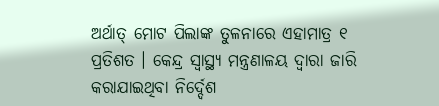ଅର୍ଥାତ୍ ମୋଟ ପିଲାଙ୍କ ତୁଳନାରେ ଏହାମାତ୍ର ୧ ପ୍ରତିଶତ । କେନ୍ଦ୍ର ସ୍ୱାସ୍ଥ୍ୟ ମନ୍ତ୍ରଣାଳୟ ଦ୍ୱାରା ଜାରି କରାଯାଇଥିବା ନିର୍ଦ୍ଦେଶ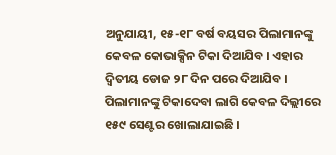ଅନୁଯାୟୀ, ୧୫-୧୮ ବର୍ଷ ବୟସର ପିଲାମାନଙ୍କୁ କେବଳ କୋଭାକ୍ସିନ ଟିକା ଦିଆଯିବ । ଏହାର ଦ୍ୱିତୀୟ ଡୋଜ ୨୮ ଦିନ ପରେ ଦିଆଯିବ । ପିଲାମାନଙ୍କୁ ଟିକାଦେବା ଲାଗି କେବଳ ଦିଲ୍ଲୀରେ ୧୫୯ ସେଣ୍ଟର ଖୋଲାଯାଇଛି ।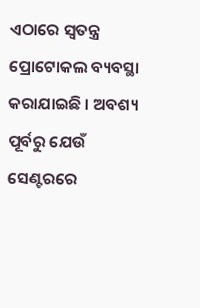ଏଠାରେ ସ୍ୱତନ୍ତ୍ର ପ୍ରୋଟୋକଲ ବ୍ୟବସ୍ଥା କରାଯାଇଛି । ଅବଶ୍ୟ ପୂର୍ବରୁ ଯେଉଁ ସେଣ୍ଟରରେ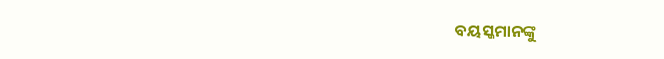ବୟସ୍କମାନଙ୍କୁ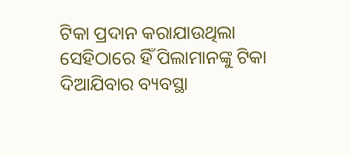ଟିକା ପ୍ରଦାନ କରାଯାଉଥିଲା ସେହିଠାରେ ହିଁ ପିଲାମାନଙ୍କୁ ଟିକା ଦିଆଯିବାର ବ୍ୟବସ୍ଥା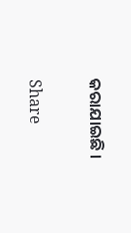କରାଯାଇଛି ।

Share